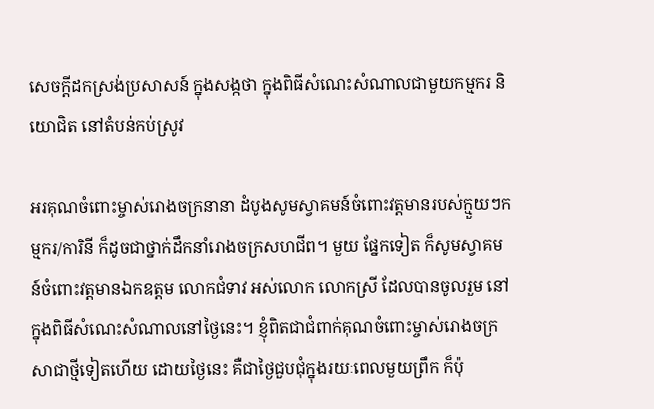សេចក្តីដកស្រង់ប្រសាសន៍ ក្នុងសង្កថា ក្នុងពិធីសំណេះសំណាលជាមួយកម្មករ និយោជិត នៅតំបន់កប់ស្រូវ

អរគុណចំពោះម្ចាស់រោងចក្រនានា ដំបូងសូមស្វាគមន៍ចំពោះវត្តមានរបស់ក្មួយៗកម្មករ/ការិនី ក៏ដូចជាថ្នាក់ដឹកនាំរោងចក្រសហជីព។ មួយ ផ្នែកទៀត ក៏សូមស្វាគមន៍ចំពោះវត្តមានឯកឧត្តម លោកជំទាវ អស់លោក លោកស្រី ដែលបានចូលរួម នៅក្នុងពិធីសំណេះសំណាលនៅថ្ងៃនេះ។ ខ្ញុំពិតជាជំពាក់គុណចំពោះម្ចាស់រោងចក្រសាជាថ្មីទៀតហើយ ដោយថ្ងៃនេះ គឺជាថ្ងៃជួបជុំក្នុងរយៈពេលមួយព្រឹក ក៏ប៉ុ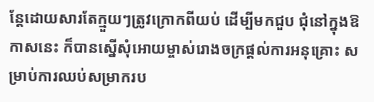ន្តែដោយសារតែក្មួយៗត្រូវក្រោកពីយប់ ដើម្បីមកជួប ជុំនៅក្នុងឱកាសនេះ ក៏បានស្នើសុំអោយម្ចាស់រោងចក្រផ្ដល់ការអនុគ្រោះ សម្រាប់ការឈប់សម្រាករប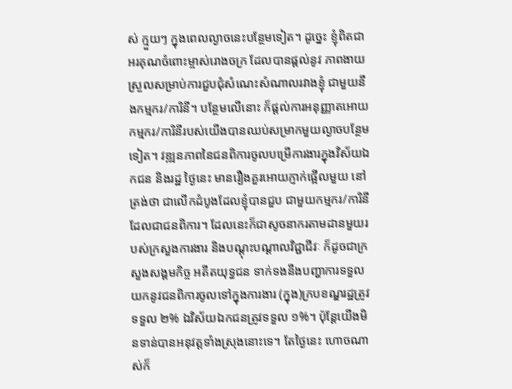ស់ ក្មួយៗ ក្នុងពេលល្ងាចនេះបន្ថែមទៀត។ ដូច្នេះ ខ្ញុំពិតជាអរគុណចំពោះម្ចាស់រោងចក្រ ដែលបានផ្ដល់នូវ ភាពងាយស្រួលសម្រាប់ការជួបជុំសំណេះសំណាលរវាងខ្ញុំ ជាមួយនឹងកម្មករ/ការិនី។ បន្ថែមលើនោះ ក៏ផ្ដល់ការអនុញ្ញាតអោយកម្មករ/ការិនីរបស់យើងបានឈប់សម្រាកមួយល្ងាចបន្ថែមទៀត។ វឌ្ឍនភាពនៃជនពិការចូលបម្រើការងារក្នុងវិស័យឯកជន និងរដ្ឋ ថ្ងៃនេះ មានរឿងគួរអោយភ្ញាក់ផ្អើលមួយ នៅត្រង់ថា ជាលើកដំបូងដែលខ្ញុំបានជួប ជាមួយកម្មករ/ការិនី ដែលជាជនពិការ។ ដែលនេះក៏ជាសូចនាករតាមដានមួយរបស់ក្រសួងការងារ និងបណ្ដុះបណ្ដាលវិជ្ជាជីវៈ ក៏ដូចជាក្រសួងសង្គមកិច្ច អតីតយុទ្ធជន ទាក់ទងនឹងបញ្ហាការទទួលយកនូវជនពិការចូលទៅក្នុងការងារ (ក្នុង)ក្របខណ្ឌរដ្ឋត្រូវទទួល ២% ឯវិស័យឯកជនត្រូវទទួល ១%។ ប៉ុន្តែយើងមិនទាន់បានអនុវត្តទាំងស្រុងនោះទេ។ តែថ្ងៃនេះ ហោចណាស់ក៏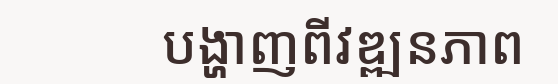បង្ហាញពីវឌ្ឍនភាព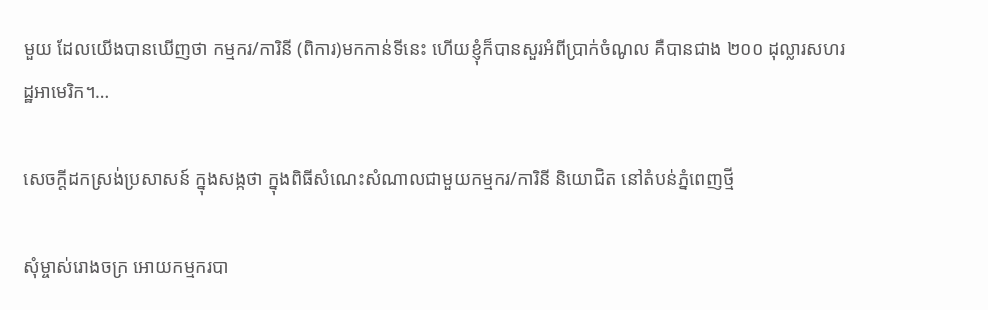មួយ ដែលយើងបានឃើញថា កម្មករ/ការិនី (ពិការ)មកកាន់ទីនេះ ហើយខ្ញុំក៏បានសួរអំពីប្រាក់ចំណូល គឺបានជាង ២០០ ដុល្លារសហរដ្ឋអាមេរិក។…

សេចក្តីដកស្រង់ប្រសាសន៍ ក្នុងសង្កថា ក្នុងពិធីសំណេះសំណាលជាមួយកម្មករ/ការិនី និយោជិត នៅតំបន់ភ្នំពេញថ្មី

សុំម្ចាស់រោងចក្រ អោយកម្មករបា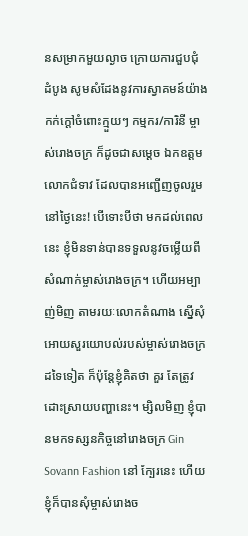នសម្រាកមួយល្ងាច ក្រោយការជួបជុំ ដំបូង សូមសំដែងនូវការស្វាគមន៍យ៉ាងកក់ក្ដៅចំពោះក្មួយៗ កម្មករ/ការិនី ម្ចាស់រោងចក្រ ក៏ដូចជាសម្ដេច ឯកឧត្តម លោកជំទាវ ដែលបានអញ្ជើញចូលរួមនៅថ្ងៃនេះ! បើទោះបីថា មកដល់ពេលនេះ ខ្ញុំមិនទាន់បានទទួលនូវចម្លើយពីសំណាក់ម្ចាស់រោងចក្រ។ ហើយអម្បាញ់មិញ តាមរយៈលោកតំណាង ស្នើសុំអោយសួរយោបល់របស់ម្ចាស់រោងចក្រដទៃទៀត ក៏ប៉ុន្តែខ្ញុំគិតថា គួរ តែត្រូវដោះស្រាយបញ្ហានេះ។ ម្សិលមិញ ខ្ញុំបានមកទស្សនកិច្ចនៅរោងចក្រ Gin Sovann Fashion នៅ ក្បែរនេះ ហើយខ្ញុំក៏បានសុំម្ចាស់រោងច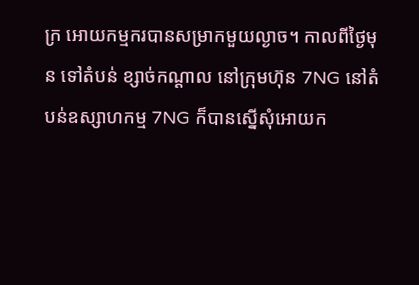ក្រ អោយកម្មករបានសម្រាកមួយល្ងាច។ កាលពីថ្ងៃមុន ទៅតំបន់ ខ្សាច់កណ្ដាល នៅក្រុមហ៊ុន 7NG នៅតំបន់ឧស្សាហកម្ម 7NG ក៏បានស្នើសុំអោយក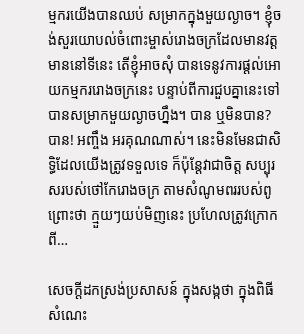ម្មករយើងបានឈប់ សម្រាកក្នុងមួយល្ងាច។ ខ្ញុំចង់សួរយោបល់ចំពោះម្ចាស់រោងចក្រដែលមានវត្តមាននៅទីនេះ តើខ្ញុំអាចសុំ បានទេនូវការផ្ដល់អោយកម្មកររោងចក្រនេះ បន្ទាប់ពីការជួបគ្នានេះទៅ បានសម្រាកមួយល្ងាចហ្នឹង។ បាន ឬមិនបាន? បាន! អញ្ចឹង អរគុណណាស់។ នេះមិនមែនជាសិទ្ធិដែលយើងត្រូវទទួលទេ ក៏ប៉ុន្តែវាជាចិត្ត សប្បុរសរបស់ថៅកែរោងចក្រ តាមសំណូមពររបស់ពូ ព្រោះថា ក្មួយៗយប់មិញនេះ ប្រហែលត្រូវក្រោកពី…

សេចក្តីដកស្រង់ប្រសាសន៍ ក្នុងសង្កថា ក្នុងពិធីសំណេះ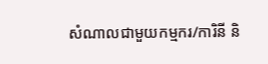សំណាលជាមួយកម្មករ/ការិនី និ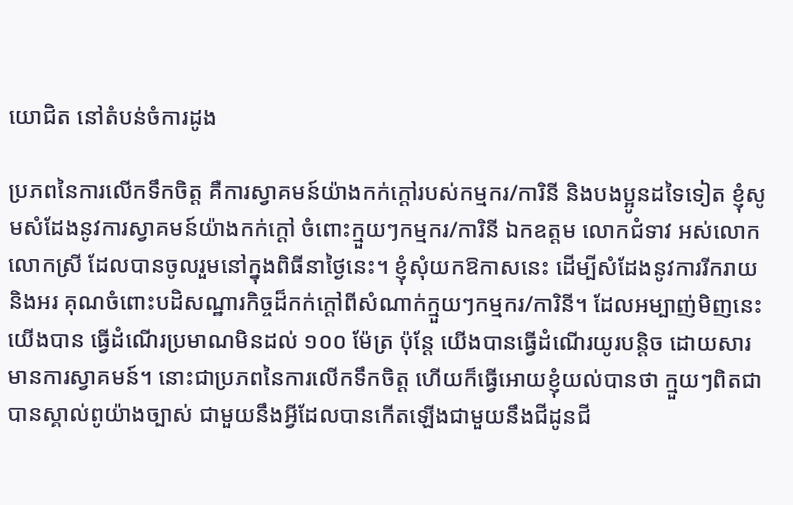យោជិត នៅតំបន់ចំការដូង

ប្រភពនៃការលើកទឹកចិត្ត គឺការស្វាគមន៍យ៉ាងកក់ក្ដៅរបស់កម្មករ/ការិនី និងបងប្អូនដទៃទៀត ខ្ញុំសូមសំដែងនូវការស្វាគមន៍យ៉ាងកក់ក្ដៅ ចំពោះក្មួយៗកម្មករ/ការិនី ឯកឧត្តម លោកជំទាវ អស់លោក លោកស្រី ដែលបានចូលរួមនៅក្នុងពិធីនាថ្ងៃនេះ។ ខ្ញុំសុំយកឱកាសនេះ ដើម្បីសំដែងនូវការរីករាយ និងអរ គុណចំពោះបដិសណ្ឋារកិច្ចដ៏កក់ក្ដៅពីសំណាក់ក្មួយៗកម្មករ/ការិនី។ ដែលអម្បាញ់មិញនេះ យើងបាន ធ្វើដំណើរប្រមាណមិនដល់ ១០០ ម៉ែត្រ ប៉ុន្តែ យើងបានធ្វើដំណើរយូរបន្ដិច ដោយសារមានការស្វាគមន៍។ នោះជាប្រភពនៃការលើកទឹកចិត្ត ហើយក៏ធ្វើអោយខ្ញុំយល់បានថា ក្មួយៗពិតជាបានស្គាល់ពូយ៉ាងច្បាស់ ជាមួយនឹងអ្វីដែលបានកើតឡើងជាមួយនឹងជីដូនជី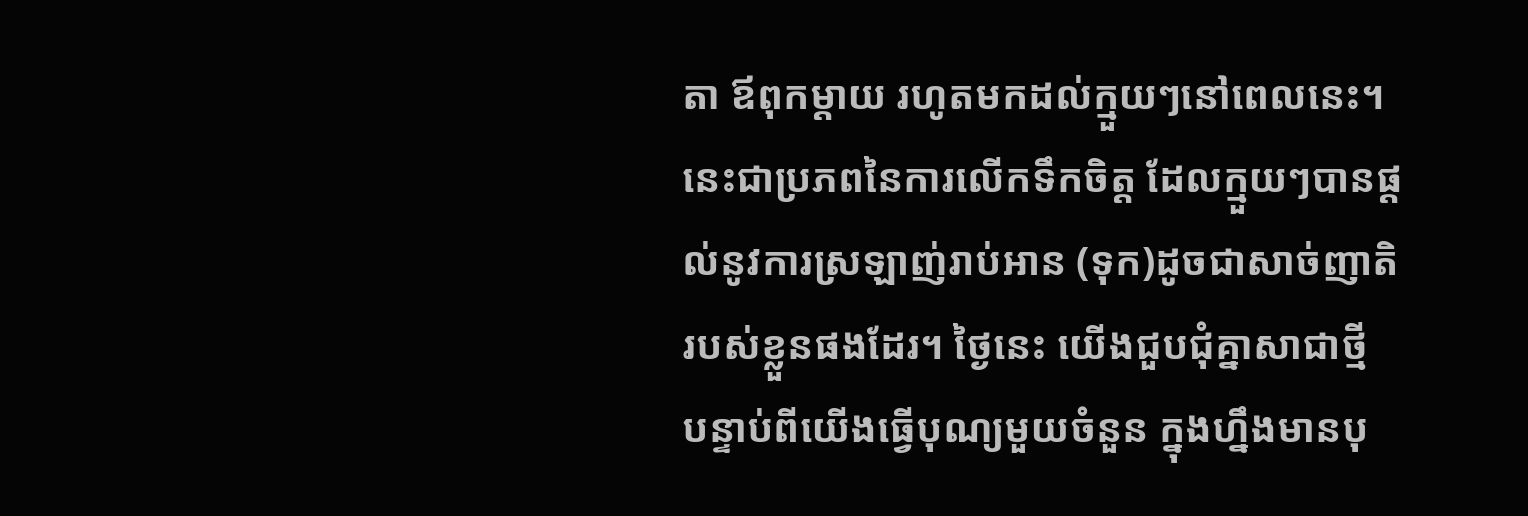តា ឪពុកម្ដាយ រហូតមកដល់ក្មួយៗនៅពេលនេះ។ នេះជាប្រភពនៃការលើកទឹកចិត្ត ដែលក្មួយៗបានផ្ដល់នូវការស្រឡាញ់រាប់អាន (ទុក)ដូចជាសាច់ញាតិ របស់ខ្លួនផងដែរ។ ថ្ងៃនេះ យើងជួបជុំគ្នាសាជាថ្មី បន្ទាប់ពីយើងធ្វើបុណ្យមួយចំនួន ក្នុងហ្នឹងមានបុ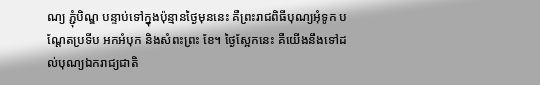ណ្យ ភ្ជុំបិណ្ឌ បន្ទាប់ទៅក្នុងប៉ុន្មានថ្ងៃមុននេះ គឺព្រះរាជពិធីបុណ្យអុំទូក បណ្ដែតប្រទីប អកអំបុក និងសំពះព្រះ ខែ។ ថ្ងៃស្អែកនេះ គឺយើងនឹងទៅដល់បុណ្យឯករាជ្យជាតិ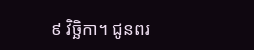៩ វិច្ឆិកា។ ជូនពរ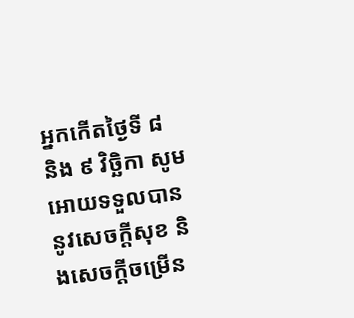អ្នកកើតថ្ងៃទី ៨ និង ៩ វិច្ឆិកា សូមអោយទទួលបាននូវសេចក្ដីសុខ និងសេចក្ដីចម្រើន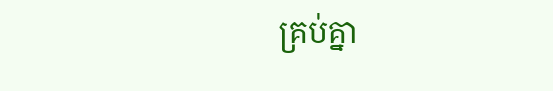គ្រប់គ្នា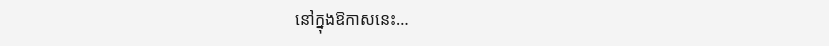នៅក្នុងឱកាសនេះ…